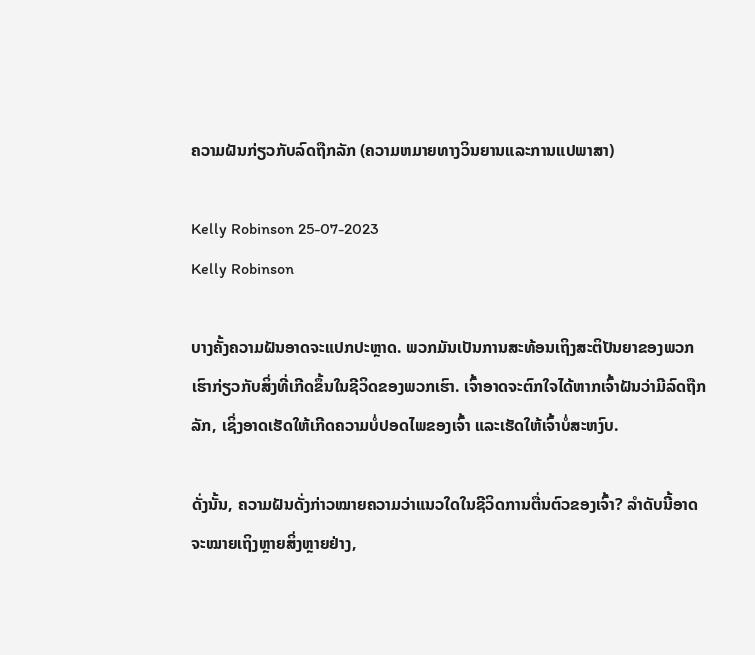ຄວາມຝັນກ່ຽວກັບລົດຖືກລັກ (ຄວາມຫມາຍທາງວິນຍານແລະການແປພາສາ)

Kelly Robinson 25-07-2023
Kelly Robinson

ບາງຄັ້ງຄວາມຝັນອາດຈະແປກປະຫຼາດ. ພວກມັນເປັນການສະທ້ອນເຖິງສະຕິປັນຍາຂອງພວກເຮົາກ່ຽວກັບສິ່ງທີ່ເກີດຂຶ້ນໃນຊີວິດຂອງພວກເຮົາ. ເຈົ້າອາດຈະຕົກໃຈໄດ້ຫາກເຈົ້າຝັນວ່າມີລົດຖືກລັກ, ເຊິ່ງອາດເຮັດໃຫ້ເກີດຄວາມບໍ່ປອດໄພຂອງເຈົ້າ ແລະເຮັດໃຫ້ເຈົ້າບໍ່ສະຫງົບ.

ດັ່ງນັ້ນ, ຄວາມຝັນດັ່ງກ່າວໝາຍຄວາມວ່າແນວໃດໃນຊີວິດການຕື່ນຕົວຂອງເຈົ້າ? ລຳດັບນີ້ອາດຈະໝາຍເຖິງຫຼາຍສິ່ງຫຼາຍຢ່າງ,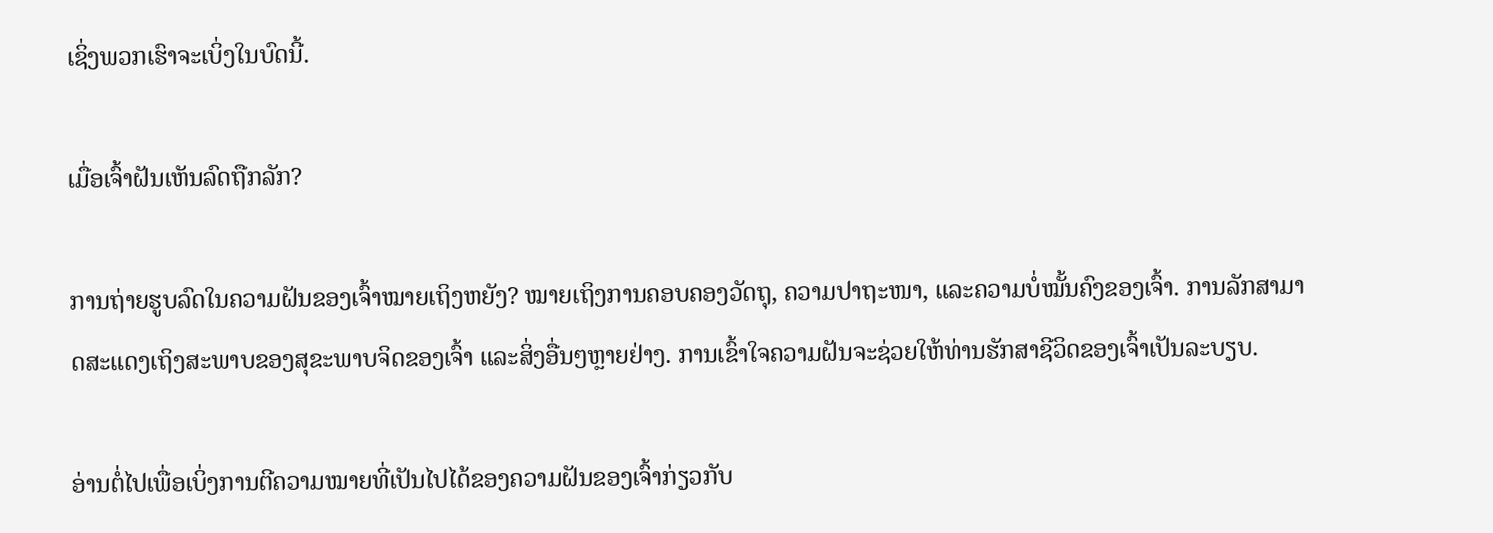ເຊິ່ງພວກເຮົາຈະເບິ່ງໃນບົດນີ້.

ເມື່ອເຈົ້າຝັນເຫັນລົດຖືກລັກ?

ການຖ່າຍຮູບລົດໃນຄວາມຝັນຂອງເຈົ້າໝາຍເຖິງຫຍັງ? ໝາຍເຖິງການຄອບຄອງວັດຖຸ, ຄວາມປາຖະໜາ, ແລະຄວາມບໍ່ໝັ້ນຄົງຂອງເຈົ້າ. ການລັກສາມາດສະແດງເຖິງສະພາບຂອງສຸຂະພາບຈິດຂອງເຈົ້າ ແລະສິ່ງອື່ນໆຫຼາຍຢ່າງ. ການເຂົ້າໃຈຄວາມຝັນຈະຊ່ວຍໃຫ້ທ່ານຮັກສາຊີວິດຂອງເຈົ້າເປັນລະບຽບ.

ອ່ານຕໍ່ໄປເພື່ອເບິ່ງການຕີຄວາມໝາຍທີ່ເປັນໄປໄດ້ຂອງຄວາມຝັນຂອງເຈົ້າກ່ຽວກັບ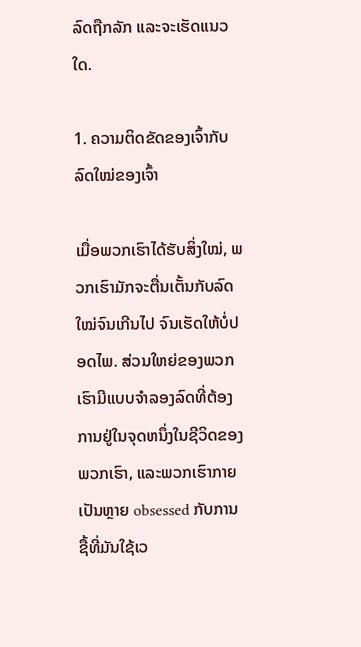ລົດຖືກລັກ ແລະຈະເຮັດແນວໃດ.

1. ຄວາມຕິດຂັດຂອງເຈົ້າກັບລົດໃໝ່ຂອງເຈົ້າ

ເມື່ອພວກເຮົາໄດ້ຮັບສິ່ງໃໝ່, ພວກເຮົາມັກຈະຕື່ນເຕັ້ນກັບລົດໃໝ່ຈົນເກີນໄປ ຈົນເຮັດໃຫ້ບໍ່ປອດໄພ. ສ່ວນໃຫຍ່ຂອງພວກເຮົາມີແບບຈໍາລອງລົດທີ່ຕ້ອງການຢູ່ໃນຈຸດຫນຶ່ງໃນຊີວິດຂອງພວກເຮົາ, ແລະພວກເຮົາກາຍເປັນຫຼາຍ obsessed ກັບການຊື້ທີ່ມັນໃຊ້ເວ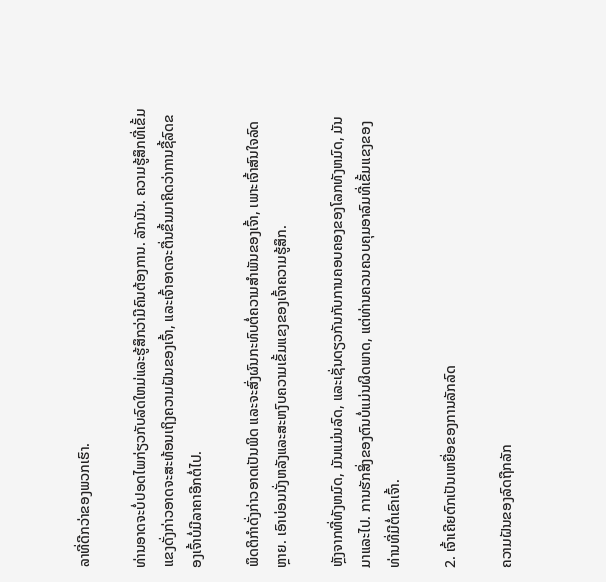ລາທີ່ດີກວ່າຂອງພວກເຮົາ.

ທ່ານອາດຈະບໍ່ປອດໄພກ່ຽວກັບລົດໃຫມ່ແລະຮູ້ສຶກວ່າມີຄົນຕ້ອງການ. ລັກມັນ. ຄວາມຮູ້ສຶກທີ່ເຂັ້ມແຂງດັ່ງກ່າວອາດຈະສະທ້ອນເຖິງຄວາມຝັນຂອງເຈົ້າ, ແລະເຈົ້າອາດຈະຕື່ນຂຶ້ນມາຄິດວ່າການຊື້ລົດຂອງເຈົ້າບໍ່ມີລາຄາອີກຕໍ່ໄປ.

ພຶດຕິກຳດັ່ງກ່າວອາດເປັນພິດ ແລະຈະສົ່ງຜົນກະທົບຕໍ່ຄວາມສຳພັນຂອງເຈົ້າ, ເພາະເຈົ້າສົນໃຈລົດຫຼາຍ. ເອົາບ່ອນນັ່ງຫລັງແລະສະຫງົບຄວາມເຂັ້ມແຂງຂອງເຈົ້າຄວາມຮູ້ສຶກ.

ຫຼັງຈາກທີ່ທັງຫມົດ, ມັນແມ່ນລົດ, ແລະເຊັ່ນດຽວກັນກັບການຄອບຄອງຂອງໂລກທັງຫມົດ, ມັນມາແລະໄປ. ການຮັກສິ່ງຂອງຕົນບໍ່ແມ່ນຜິດພາດ, ແຕ່ທ່ານຄວນຄວບຄຸມອາລົມທີ່ເຂັ້ມແຂງຂອງທ່ານທີ່ມີຕໍ່ເຂົາເຈົ້າ.

2. ເຈົ້າເຄີຍຕົກເປັນເຫຍື່ອຂອງການລັກລົດ

ຄວາມຝັນຂອງລົດຖືກລັກ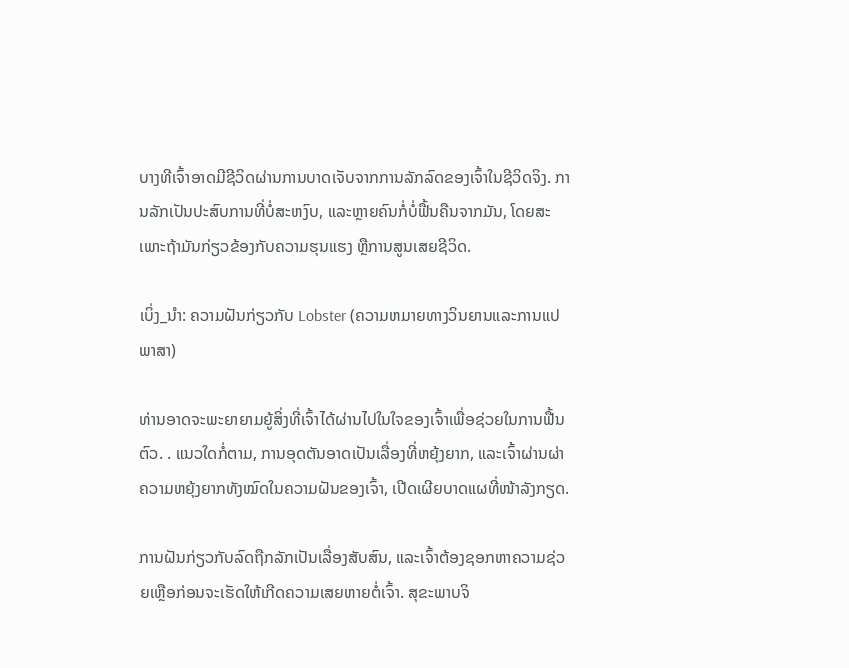ບາງທີເຈົ້າອາດມີຊີວິດຜ່ານການບາດເຈັບຈາກການລັກລົດຂອງເຈົ້າໃນຊີວິດຈິງ. ການລັກເປັນປະສົບການທີ່ບໍ່ສະຫງົບ, ແລະຫຼາຍຄົນກໍ່ບໍ່ຟື້ນຄືນຈາກມັນ, ໂດຍສະເພາະຖ້າມັນກ່ຽວຂ້ອງກັບຄວາມຮຸນແຮງ ຫຼືການສູນເສຍຊີວິດ.

ເບິ່ງ_ນຳ: ຄວາມຝັນກ່ຽວກັບ Lobster (ຄວາມຫມາຍທາງວິນຍານແລະການແປພາສາ)

ທ່ານອາດຈະພະຍາຍາມຍູ້ສິ່ງທີ່ເຈົ້າໄດ້ຜ່ານໄປໃນໃຈຂອງເຈົ້າເພື່ອຊ່ວຍໃນການຟື້ນຕົວ. . ແນວໃດກໍ່ຕາມ, ການອຸດຕັນອາດເປັນເລື່ອງທີ່ຫຍຸ້ງຍາກ, ແລະເຈົ້າຜ່ານຜ່າຄວາມຫຍຸ້ງຍາກທັງໝົດໃນຄວາມຝັນຂອງເຈົ້າ, ເປີດເຜີຍບາດແຜທີ່ໜ້າລັງກຽດ.

ການຝັນກ່ຽວກັບລົດຖືກລັກເປັນເລື່ອງສັບສົນ, ແລະເຈົ້າຕ້ອງຊອກຫາຄວາມຊ່ວຍເຫຼືອກ່ອນຈະເຮັດໃຫ້ເກີດຄວາມເສຍຫາຍຕໍ່ເຈົ້າ. ສຸຂະພາບຈິ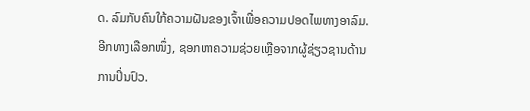ດ. ລົມກັບຄົນໃກ້ຄວາມຝັນຂອງເຈົ້າເພື່ອຄວາມປອດໄພທາງອາລົມ. ອີກທາງເລືອກໜຶ່ງ, ຊອກຫາຄວາມຊ່ວຍເຫຼືອຈາກຜູ້ຊ່ຽວຊານດ້ານການປິ່ນປົວ.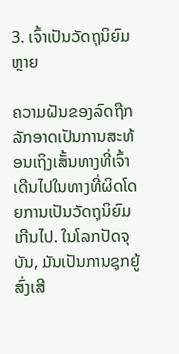3. ເຈົ້າເປັນວັດຖຸນິຍົມຫຼາຍ

ຄວາມຝັນຂອງລົດຖືກລັກອາດເປັນການສະທ້ອນເຖິງເສັ້ນທາງທີ່ເຈົ້າເດີນໄປໃນທາງທີ່ຜິດໂດຍການເປັນວັດຖຸນິຍົມເກີນໄປ. ໃນໂລກປັດຈຸບັນ, ມັນເປັນການຊຸກຍູ້ສົ່ງເສີ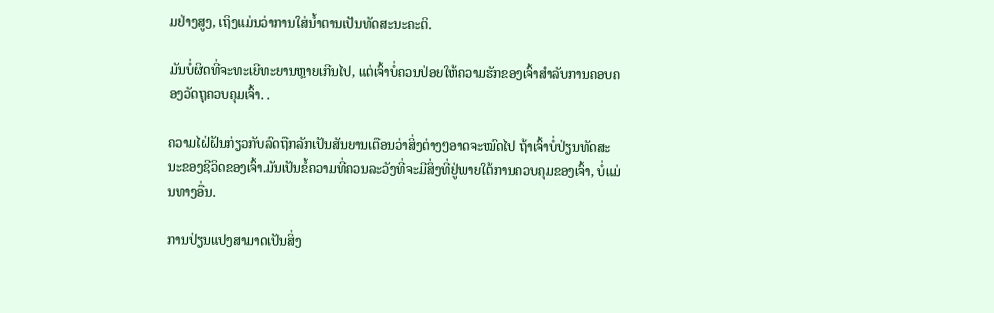ມຢ່າງສູງ, ເຖິງແມ່ນວ່າການໃສ່ນໍ້າຕານເປັນທັດສະນະຄະຕິ.

ມັນບໍ່ຜິດທີ່ຈະທະເຍີທະຍານຫຼາຍເກີນໄປ, ແຕ່ເຈົ້າບໍ່ຄວນປ່ອຍໃຫ້ຄວາມຮັກຂອງເຈົ້າສໍາລັບການຄອບຄອງວັດຖຸຄວບຄຸມເຈົ້າ. .

ຄວາມໄຝ່ຝັນກ່ຽວກັບລົດຖືກລັກເປັນສັນຍານເຕືອນວ່າສິ່ງຕ່າງໆອາດຈະໝົດໄປ ຖ້າເຈົ້າບໍ່ປ່ຽນທັດສະນະຂອງຊີວິດຂອງເຈົ້າ.ມັນເປັນຂໍ້ຄວາມທີ່ຄວນລະວັງທີ່ຈະມີສິ່ງທີ່ຢູ່ພາຍໃຕ້ການຄວບຄຸມຂອງເຈົ້າ, ບໍ່ແມ່ນທາງອື່ນ.

ການປ່ຽນແປງສາມາດເປັນສິ່ງ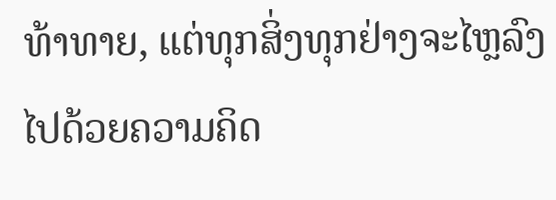ທ້າທາຍ, ແຕ່ທຸກສິ່ງທຸກຢ່າງຈະໄຫຼລົງໄປດ້ວຍຄວາມຄິດ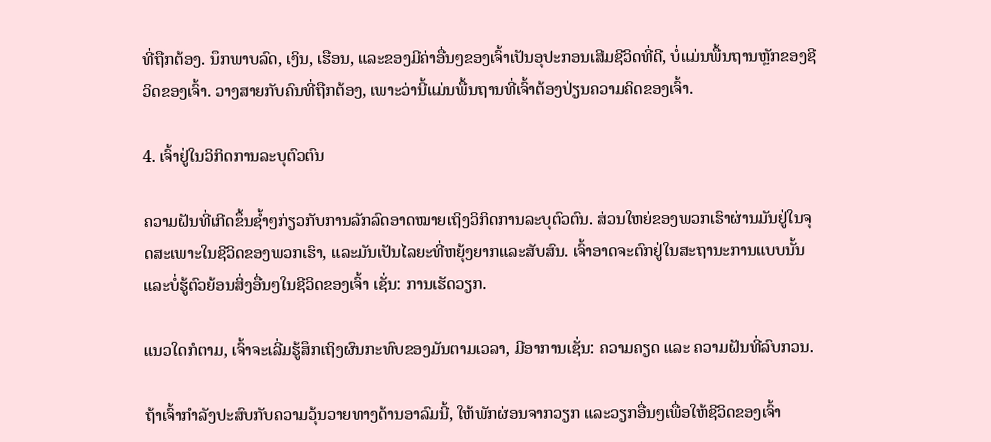ທີ່ຖືກຕ້ອງ. ນຶກພາບລົດ, ເງິນ, ເຮືອນ, ແລະຂອງມີຄ່າອື່ນໆຂອງເຈົ້າເປັນອຸປະກອນເສີມຊີວິດທີ່ດີ, ບໍ່ແມ່ນພື້ນຖານຫຼັກຂອງຊີວິດຂອງເຈົ້າ. ວາງສາຍກັບຄົນທີ່ຖືກຕ້ອງ, ເພາະວ່ານີ້ແມ່ນພື້ນຖານທີ່ເຈົ້າຕ້ອງປ່ຽນຄວາມຄິດຂອງເຈົ້າ.

4. ເຈົ້າຢູ່ໃນວິກິດການລະບຸຕົວຕົນ

ຄວາມຝັນທີ່ເກີດຂຶ້ນຊ້ຳໆກ່ຽວກັບການລັກລົດອາດໝາຍເຖິງວິກິດການລະບຸຕົວຕົນ. ສ່ວນໃຫຍ່ຂອງພວກເຮົາຜ່ານມັນຢູ່ໃນຈຸດສະເພາະໃນຊີວິດຂອງພວກເຮົາ, ແລະມັນເປັນໄລຍະທີ່ຫຍຸ້ງຍາກແລະສັບສົນ. ເຈົ້າອາດຈະຕົກຢູ່ໃນສະຖານະການແບບນັ້ນ ແລະບໍ່ຮູ້ຕົວຍ້ອນສິ່ງອື່ນໆໃນຊີວິດຂອງເຈົ້າ ເຊັ່ນ: ການເຮັດວຽກ.

ແນວໃດກໍຕາມ, ເຈົ້າຈະເລີ່ມຮູ້ສຶກເຖິງຜົນກະທົບຂອງມັນຕາມເວລາ, ມີອາການເຊັ່ນ: ຄວາມຄຽດ ແລະ ຄວາມຝັນທີ່ລົບກວນ.

ຖ້າເຈົ້າກຳລັງປະສົບກັບຄວາມວຸ້ນວາຍທາງດ້ານອາລົມນີ້, ໃຫ້ພັກຜ່ອນຈາກວຽກ ແລະວຽກອື່ນໆເພື່ອໃຫ້ຊີວິດຂອງເຈົ້າ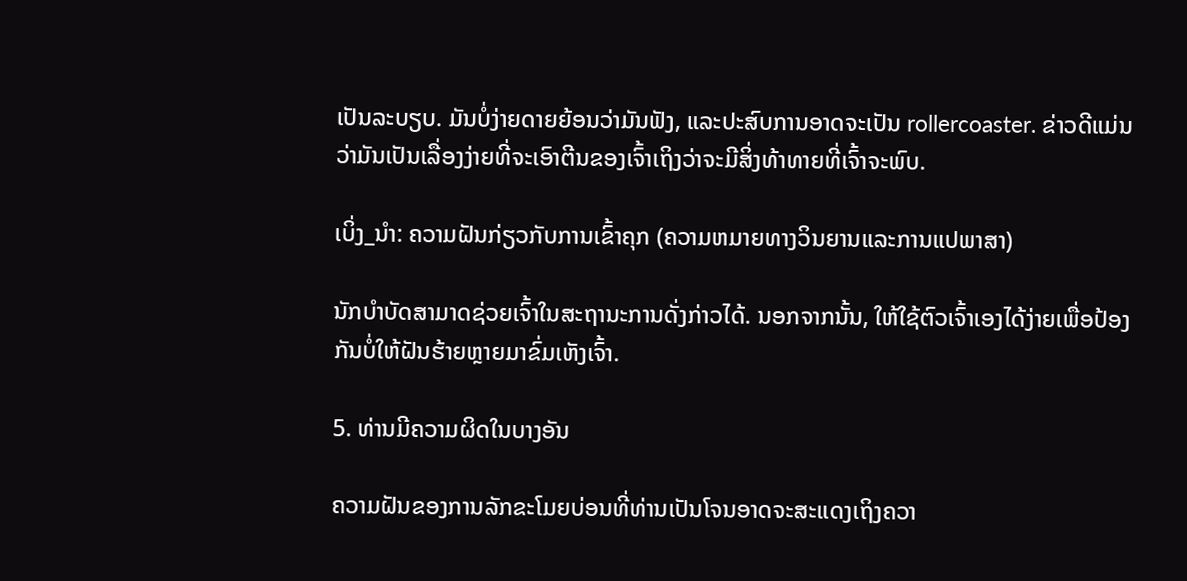ເປັນລະບຽບ. ມັນບໍ່ງ່າຍດາຍຍ້ອນວ່າມັນຟັງ, ແລະປະສົບການອາດຈະເປັນ rollercoaster. ຂ່າວດີແມ່ນວ່າມັນເປັນເລື່ອງງ່າຍທີ່ຈະເອົາຕີນຂອງເຈົ້າເຖິງວ່າຈະມີສິ່ງທ້າທາຍທີ່ເຈົ້າຈະພົບ.

ເບິ່ງ_ນຳ: ຄວາມຝັນກ່ຽວກັບການເຂົ້າຄຸກ (ຄວາມຫມາຍທາງວິນຍານແລະການແປພາສາ)

ນັກບຳບັດສາມາດຊ່ວຍເຈົ້າໃນສະຖານະການດັ່ງກ່າວໄດ້. ນອກຈາກນັ້ນ, ໃຫ້ໃຊ້ຕົວເຈົ້າເອງໄດ້ງ່າຍເພື່ອປ້ອງກັນບໍ່ໃຫ້ຝັນຮ້າຍຫຼາຍມາຂົ່ມເຫັງເຈົ້າ.

5. ທ່ານມີຄວາມຜິດໃນບາງອັນ

ຄວາມຝັນຂອງການລັກຂະໂມຍບ່ອນທີ່ທ່ານເປັນໂຈນອາດຈະສະແດງເຖິງຄວາ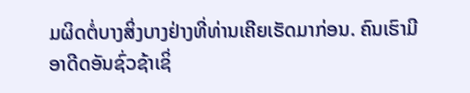ມຜິດຕໍ່ບາງສິ່ງບາງຢ່າງທີ່ທ່ານເຄີຍເຮັດມາກ່ອນ. ຄົນເຮົາມີອາດີດອັນຊົ່ວຊ້າເຊິ່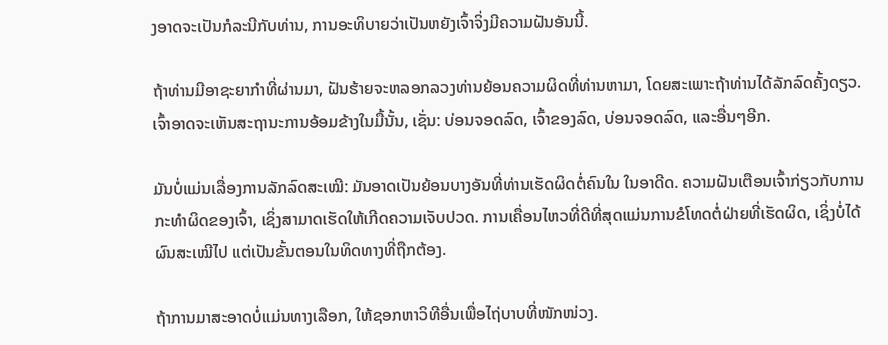ງອາດຈະເປັນກໍລະນີກັບທ່ານ, ການອະທິບາຍວ່າເປັນຫຍັງເຈົ້າຈິ່ງມີຄວາມຝັນອັນນີ້.

ຖ້າທ່ານມີອາຊະຍາກຳທີ່ຜ່ານມາ, ຝັນຮ້າຍຈະຫລອກລວງທ່ານຍ້ອນຄວາມຜິດທີ່ທ່ານຫາມາ, ໂດຍສະເພາະຖ້າທ່ານໄດ້ລັກລົດຄັ້ງດຽວ. ເຈົ້າອາດຈະເຫັນສະຖານະການອ້ອມຂ້າງໃນມື້ນັ້ນ, ເຊັ່ນ: ບ່ອນຈອດລົດ, ເຈົ້າຂອງລົດ, ບ່ອນຈອດລົດ, ແລະອື່ນໆອີກ.

ມັນບໍ່ແມ່ນເລື່ອງການລັກລົດສະເໝີ: ມັນອາດເປັນຍ້ອນບາງອັນທີ່ທ່ານເຮັດຜິດຕໍ່ຄົນໃນ ໃນອາດີດ. ຄວາມຝັນເຕືອນເຈົ້າກ່ຽວກັບການກະທໍາຜິດຂອງເຈົ້າ, ເຊິ່ງສາມາດເຮັດໃຫ້ເກີດຄວາມເຈັບປວດ. ການເຄື່ອນໄຫວທີ່ດີທີ່ສຸດແມ່ນການຂໍໂທດຕໍ່ຝ່າຍທີ່ເຮັດຜິດ, ເຊິ່ງບໍ່ໄດ້ຜົນສະເໝີໄປ ແຕ່ເປັນຂັ້ນຕອນໃນທິດທາງທີ່ຖືກຕ້ອງ.

ຖ້າການມາສະອາດບໍ່ແມ່ນທາງເລືອກ, ໃຫ້ຊອກຫາວິທີອື່ນເພື່ອໄຖ່ບາບທີ່ໜັກໜ່ວງ.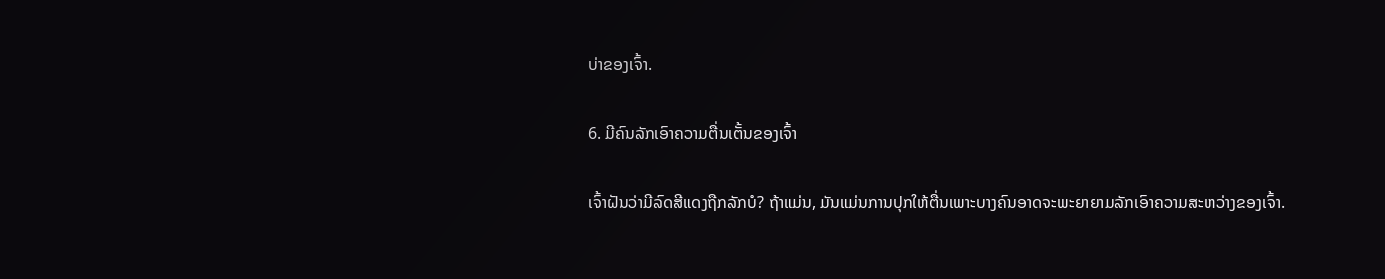ບ່າຂອງເຈົ້າ.

6. ມີຄົນລັກເອົາຄວາມຕື່ນເຕັ້ນຂອງເຈົ້າ

ເຈົ້າຝັນວ່າມີລົດສີແດງຖືກລັກບໍ? ຖ້າແມ່ນ, ມັນແມ່ນການປຸກໃຫ້ຕື່ນເພາະບາງຄົນອາດຈະພະຍາຍາມລັກເອົາຄວາມສະຫວ່າງຂອງເຈົ້າ.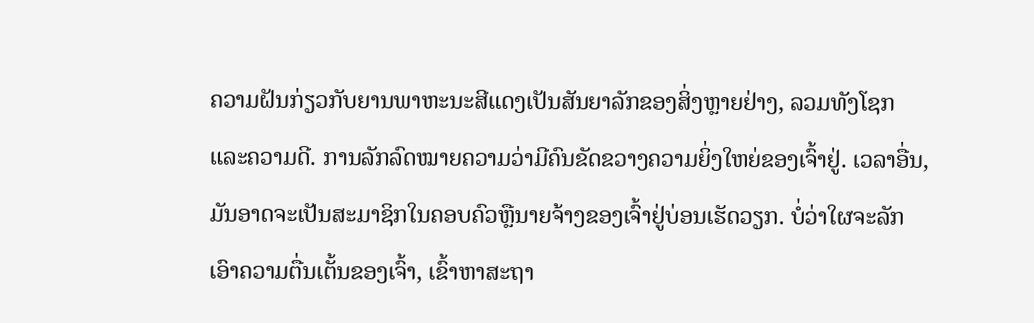ຄວາມຝັນກ່ຽວກັບຍານພາຫະນະສີແດງເປັນສັນຍາລັກຂອງສິ່ງຫຼາຍຢ່າງ, ລວມທັງໂຊກແລະຄວາມດີ. ການລັກລົດໝາຍຄວາມວ່າມີຄົນຂັດຂວາງຄວາມຍິ່ງໃຫຍ່ຂອງເຈົ້າຢູ່. ເວລາອື່ນ, ມັນອາດຈະເປັນສະມາຊິກໃນຄອບຄົວຫຼືນາຍຈ້າງຂອງເຈົ້າຢູ່ບ່ອນເຮັດວຽກ. ບໍ່ວ່າໃຜຈະລັກເອົາຄວາມຕື່ນເຕັ້ນຂອງເຈົ້າ, ເຂົ້າຫາສະຖາ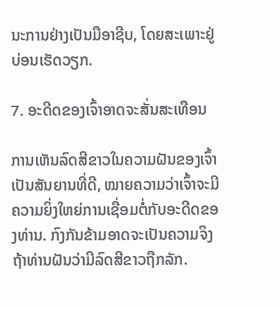ນະການຢ່າງເປັນມືອາຊີບ, ໂດຍສະເພາະຢູ່ບ່ອນເຮັດວຽກ.

7. ອະດີດຂອງເຈົ້າອາດຈະສັ່ນສະເທືອນ

ການເຫັນລົດສີຂາວໃນຄວາມຝັນຂອງເຈົ້າເປັນສັນຍານທີ່ດີ, ໝາຍຄວາມວ່າເຈົ້າຈະມີຄວາມຍິ່ງໃຫຍ່ການເຊື່ອມຕໍ່ກັບອະດີດຂອງທ່ານ. ກົງກັນຂ້າມອາດຈະເປັນຄວາມຈິງຖ້າທ່ານຝັນວ່າມີລົດສີຂາວຖືກລັກ.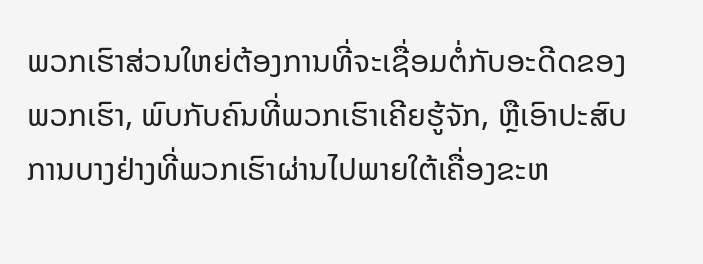ພວກເຮົາສ່ວນໃຫຍ່ຕ້ອງການທີ່ຈະເຊື່ອມຕໍ່ກັບອະດີດຂອງພວກເຮົາ, ພົບກັບຄົນທີ່ພວກເຮົາເຄີຍຮູ້ຈັກ, ຫຼືເອົາປະສົບການບາງຢ່າງທີ່ພວກເຮົາຜ່ານໄປພາຍໃຕ້ເຄື່ອງຂະຫ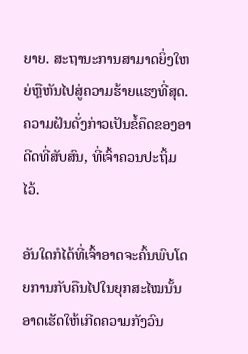ຍາຍ. ສະຖານະການສາມາດຍິ່ງໃຫຍ່ຫຼືຫັນໄປສູ່ຄວາມຮ້າຍແຮງທີ່ສຸດ. ຄວາມຝັນດັ່ງກ່າວເປັນຂໍ້ຄຶດຂອງອາດີດທີ່ສັບສົນ, ທີ່ເຈົ້າຄວນປະຖິ້ມໄວ້.

ອັນໃດກໍໄດ້ທີ່ເຈົ້າອາດຈະຄົ້ນພົບໂດຍການກັບຄືນໄປໃນຍຸກສະໄໝນັ້ນ ອາດເຮັດໃຫ້ເກີດຄວາມກັງວົນ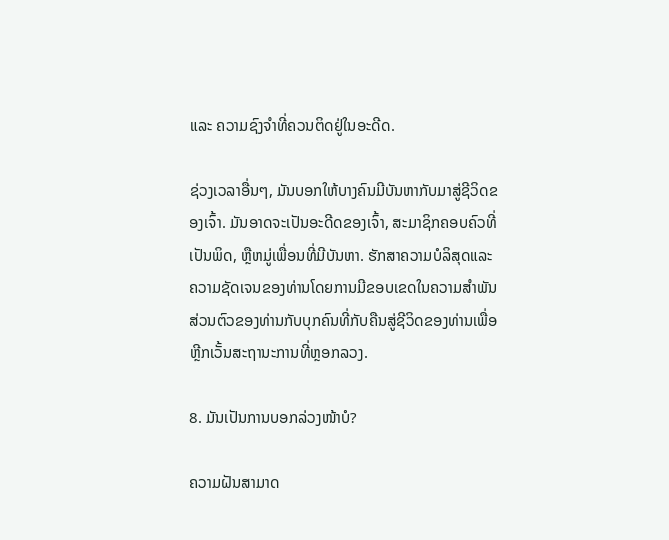ແລະ ຄວາມຊົງຈຳທີ່ຄວນຕິດຢູ່ໃນອະດີດ.

ຊ່ວງເວລາອື່ນໆ, ມັນບອກໃຫ້ບາງຄົນມີບັນຫາກັບມາສູ່ຊີວິດຂອງເຈົ້າ. ມັນອາດຈະເປັນອະດີດຂອງເຈົ້າ, ສະມາຊິກຄອບຄົວທີ່ເປັນພິດ, ຫຼືຫມູ່ເພື່ອນທີ່ມີບັນຫາ. ຮັກສາຄວາມບໍລິສຸດແລະຄວາມຊັດເຈນຂອງທ່ານໂດຍການມີຂອບເຂດໃນຄວາມສໍາພັນສ່ວນຕົວຂອງທ່ານກັບບຸກຄົນທີ່ກັບຄືນສູ່ຊີວິດຂອງທ່ານເພື່ອຫຼີກເວັ້ນສະຖານະການທີ່ຫຼອກລວງ.

8. ມັນເປັນການບອກລ່ວງໜ້າບໍ?

ຄວາມຝັນສາມາດ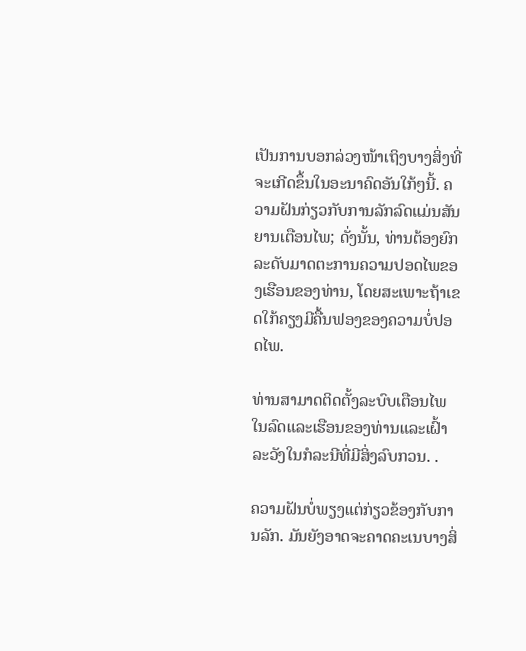ເປັນການບອກລ່ວງໜ້າເຖິງບາງສິ່ງທີ່ຈະເກີດຂຶ້ນໃນອະນາຄົດອັນໃກ້ໆນີ້. ຄວາມຝັນກ່ຽວກັບການລັກລົດແມ່ນສັນຍານເຕືອນໄພ; ດັ່ງນັ້ນ, ທ່ານຕ້ອງຍົກລະດັບມາດຕະການຄວາມປອດໄພຂອງເຮືອນຂອງທ່ານ, ໂດຍສະເພາະຖ້າເຂດໃກ້ຄຽງມີຄື້ນຟອງຂອງຄວາມບໍ່ປອດໄພ.

ທ່ານສາມາດຕິດຕັ້ງລະບົບເຕືອນໄພໃນລົດແລະເຮືອນຂອງທ່ານແລະເຝົ້າລະວັງໃນກໍລະນີທີ່ມີສິ່ງລົບກວນ. .

ຄວາມຝັນບໍ່ພຽງແຕ່ກ່ຽວຂ້ອງກັບການລັກ. ມັນຍັງອາດຈະຄາດຄະເນບາງສິ່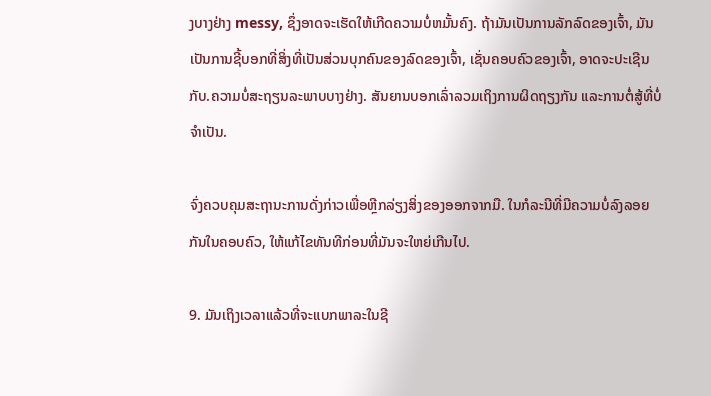ງບາງຢ່າງ messy, ຊຶ່ງອາດຈະເຮັດໃຫ້ເກີດຄວາມບໍ່ຫມັ້ນຄົງ. ຖ້າມັນເປັນການລັກລົດຂອງເຈົ້າ, ມັນເປັນການຊີ້ບອກທີ່ສິ່ງທີ່ເປັນສ່ວນບຸກຄົນຂອງລົດຂອງເຈົ້າ, ເຊັ່ນຄອບຄົວຂອງເຈົ້າ, ອາດຈະປະເຊີນກັບ.ຄວາມບໍ່ສະຖຽນລະພາບບາງຢ່າງ. ສັນຍານບອກເລົ່າລວມເຖິງການຜິດຖຽງກັນ ແລະການຕໍ່ສູ້ທີ່ບໍ່ຈຳເປັນ.

ຈົ່ງຄວບຄຸມສະຖານະການດັ່ງກ່າວເພື່ອຫຼີກລ່ຽງສິ່ງຂອງອອກຈາກມື. ໃນກໍລະນີທີ່ມີຄວາມບໍ່ລົງລອຍກັນໃນຄອບຄົວ, ໃຫ້ແກ້ໄຂທັນທີກ່ອນທີ່ມັນຈະໃຫຍ່ເກີນໄປ.

9. ມັນເຖິງເວລາແລ້ວທີ່ຈະແບກພາລະໃນຊີ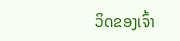ວິດຂອງເຈົ້າ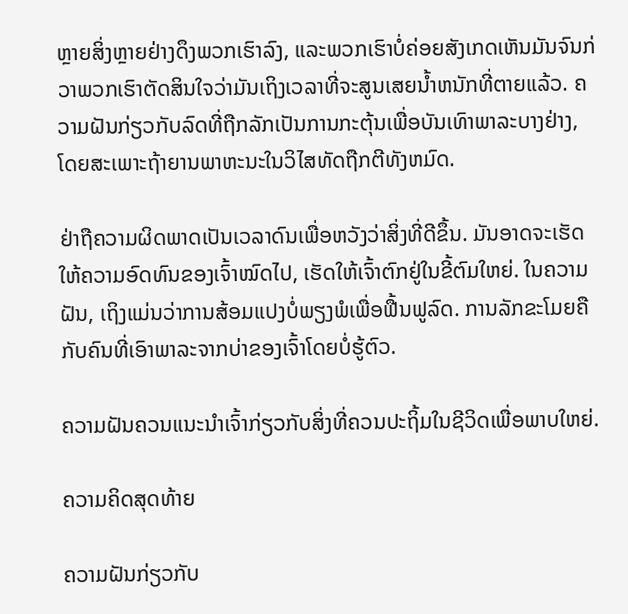ຫຼາຍສິ່ງຫຼາຍຢ່າງດຶງພວກເຮົາລົງ, ແລະພວກເຮົາບໍ່ຄ່ອຍສັງເກດເຫັນມັນຈົນກ່ວາພວກເຮົາຕັດສິນໃຈວ່າມັນເຖິງເວລາທີ່ຈະສູນເສຍນ້ຳຫນັກທີ່ຕາຍແລ້ວ. ຄວາມຝັນກ່ຽວກັບລົດທີ່ຖືກລັກເປັນການກະຕຸ້ນເພື່ອບັນເທົາພາລະບາງຢ່າງ, ໂດຍສະເພາະຖ້າຍານພາຫະນະໃນວິໄສທັດຖືກຕີທັງຫມົດ.

ຢ່າຖືຄວາມຜິດພາດເປັນເວລາດົນເພື່ອຫວັງວ່າສິ່ງທີ່ດີຂຶ້ນ. ມັນອາດຈະເຮັດໃຫ້ຄວາມອົດທົນຂອງເຈົ້າໝົດໄປ, ເຮັດໃຫ້ເຈົ້າຕົກຢູ່ໃນຂີ້ຕົມໃຫຍ່. ໃນຄວາມຝັນ, ເຖິງແມ່ນວ່າການສ້ອມແປງບໍ່ພຽງພໍເພື່ອຟື້ນຟູລົດ. ການລັກຂະໂມຍຄືກັບຄົນທີ່ເອົາພາລະຈາກບ່າຂອງເຈົ້າໂດຍບໍ່ຮູ້ຕົວ.

ຄວາມຝັນຄວນແນະນຳເຈົ້າກ່ຽວກັບສິ່ງທີ່ຄວນປະຖິ້ມໃນຊີວິດເພື່ອພາບໃຫຍ່.

ຄວາມຄິດສຸດທ້າຍ

ຄວາມຝັນກ່ຽວກັບ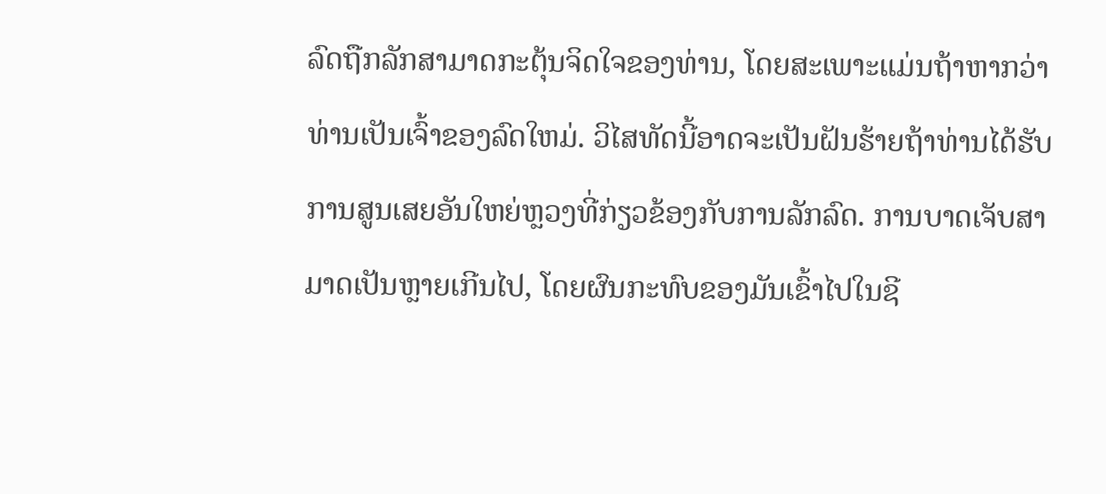ລົດຖືກລັກສາມາດກະຕຸ້ນຈິດໃຈຂອງທ່ານ, ໂດຍສະເພາະແມ່ນຖ້າຫາກວ່າທ່ານເປັນເຈົ້າຂອງລົດໃຫມ່. ວິໄສທັດນີ້ອາດຈະເປັນຝັນຮ້າຍຖ້າທ່ານໄດ້ຮັບການສູນເສຍອັນໃຫຍ່ຫຼວງທີ່ກ່ຽວຂ້ອງກັບການລັກລົດ. ການບາດເຈັບສາມາດເປັນຫຼາຍເກີນໄປ, ໂດຍຜົນກະທົບຂອງມັນເຂົ້າໄປໃນຊີ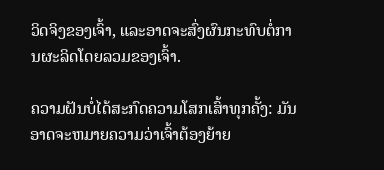ວິດຈິງຂອງເຈົ້າ, ແລະອາດຈະສົ່ງຜົນກະທົບຕໍ່ການຜະລິດໂດຍລວມຂອງເຈົ້າ.

ຄວາມຝັນບໍ່ໄດ້ສະກົດຄວາມໂສກເສົ້າທຸກຄັ້ງ: ມັນອາດຈະຫມາຍຄວາມວ່າເຈົ້າຕ້ອງຍ້າຍ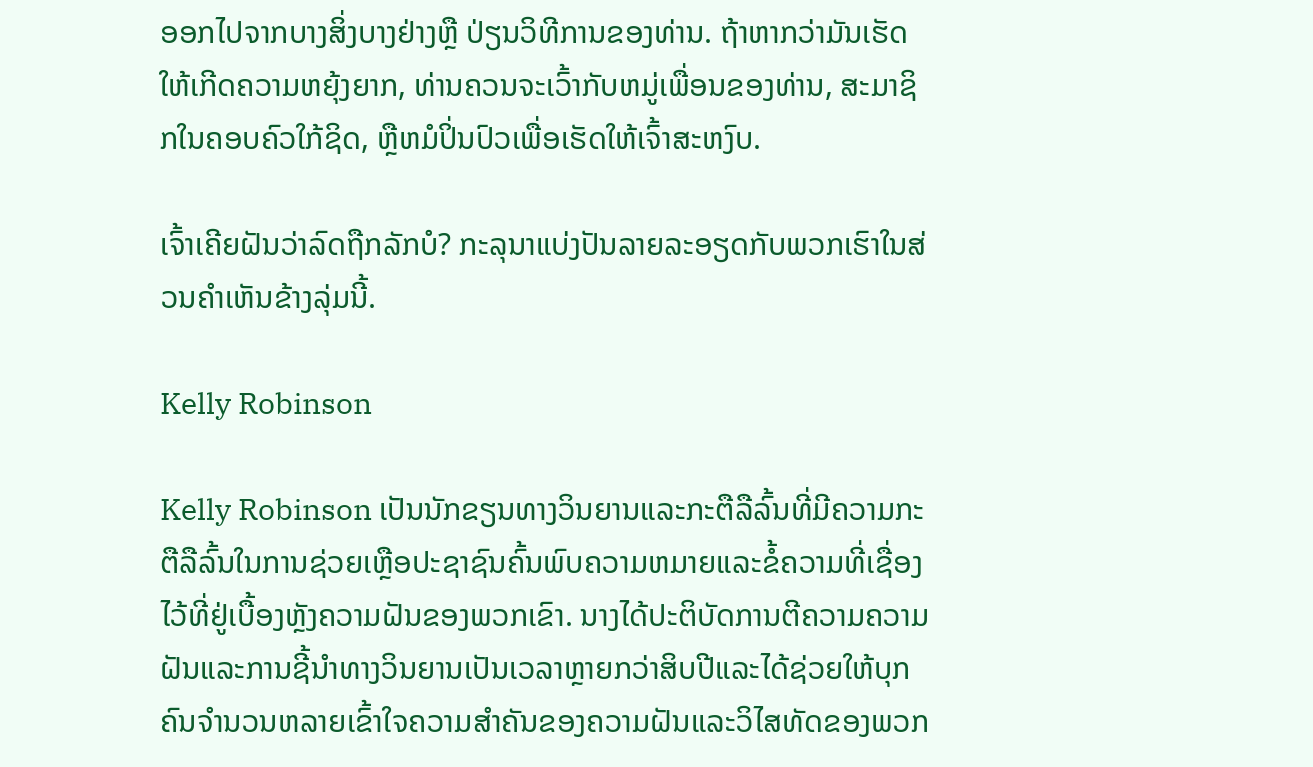ອອກໄປຈາກບາງສິ່ງບາງຢ່າງຫຼື ປ່ຽນວິທີການຂອງທ່ານ. ຖ້າຫາກວ່າມັນເຮັດໃຫ້ເກີດຄວາມຫຍຸ້ງຍາກ, ທ່ານຄວນຈະເວົ້າກັບຫມູ່ເພື່ອນຂອງທ່ານ, ສະມາຊິກໃນຄອບຄົວໃກ້ຊິດ, ຫຼືຫມໍປິ່ນປົວເພື່ອເຮັດໃຫ້ເຈົ້າສະຫງົບ.

ເຈົ້າເຄີຍຝັນວ່າລົດຖືກລັກບໍ? ກະລຸນາແບ່ງປັນລາຍລະອຽດກັບພວກເຮົາໃນສ່ວນຄໍາເຫັນຂ້າງລຸ່ມນີ້.

Kelly Robinson

Kelly Robinson ເປັນນັກຂຽນທາງວິນຍານແລະກະຕືລືລົ້ນທີ່ມີຄວາມກະຕືລືລົ້ນໃນການຊ່ວຍເຫຼືອປະຊາຊົນຄົ້ນພົບຄວາມຫມາຍແລະຂໍ້ຄວາມທີ່ເຊື່ອງໄວ້ທີ່ຢູ່ເບື້ອງຫຼັງຄວາມຝັນຂອງພວກເຂົາ. ນາງໄດ້ປະຕິບັດການຕີຄວາມຄວາມຝັນແລະການຊີ້ນໍາທາງວິນຍານເປັນເວລາຫຼາຍກວ່າສິບປີແລະໄດ້ຊ່ວຍໃຫ້ບຸກຄົນຈໍານວນຫລາຍເຂົ້າໃຈຄວາມສໍາຄັນຂອງຄວາມຝັນແລະວິໄສທັດຂອງພວກ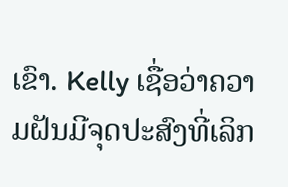ເຂົາ. Kelly ເຊື່ອວ່າຄວາມຝັນມີຈຸດປະສົງທີ່ເລິກ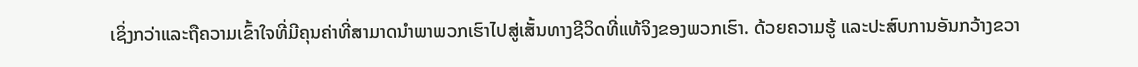ເຊິ່ງກວ່າແລະຖືຄວາມເຂົ້າໃຈທີ່ມີຄຸນຄ່າທີ່ສາມາດນໍາພາພວກເຮົາໄປສູ່ເສັ້ນທາງຊີວິດທີ່ແທ້ຈິງຂອງພວກເຮົາ. ດ້ວຍຄວາມຮູ້ ແລະປະສົບການອັນກວ້າງຂວາ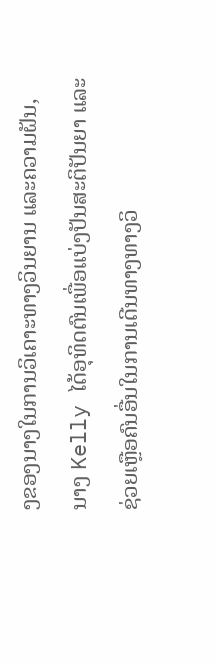ງຂອງນາງໃນການວິເຄາະທາງວິນຍານ ແລະຄວາມຝັນ, ນາງ Kelly ໄດ້ອຸທິດຕົນເພື່ອແບ່ງປັນສະຕິປັນຍາ ແລະຊ່ວຍເຫຼືອຄົນອື່ນໃນການເດີນທາງທາງວິ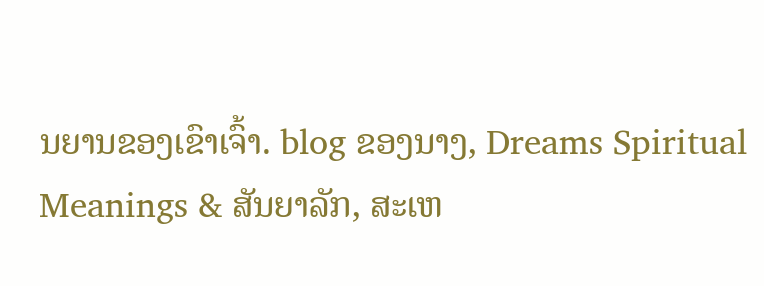ນຍານຂອງເຂົາເຈົ້າ. blog ຂອງນາງ, Dreams Spiritual Meanings & ສັນຍາລັກ, ສະເຫ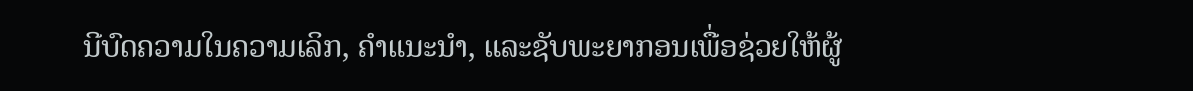ນີບົດຄວາມໃນຄວາມເລິກ, ຄໍາແນະນໍາ, ແລະຊັບພະຍາກອນເພື່ອຊ່ວຍໃຫ້ຜູ້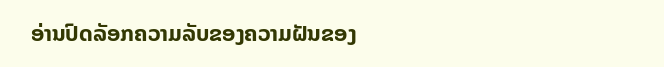ອ່ານປົດລັອກຄວາມລັບຂອງຄວາມຝັນຂອງ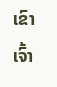ເຂົາເຈົ້າ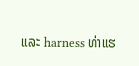ແລະ harness ທ່າແຮ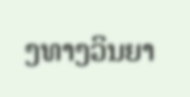ງທາງວິນຍາ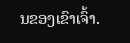ນຂອງເຂົາເຈົ້າ.